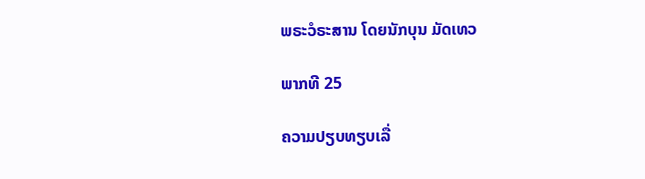ພຣະວໍຣະສານ ໂດຍນັກບຸນ ມັດເທວ

ພາກທີ 25

ຄວາມປຽບທຽບເລື່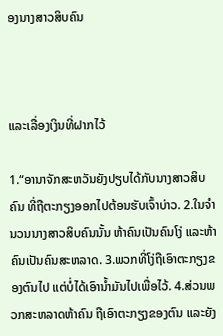ອງນາງສາວສິບຄົນ



ແລະເລື່ອງເງິນທີ່ຝາກໄວ້

1.“ອານາຈັກສະຫວັນຍັງປຽບໄດ້ກັບນາງສາວສິບຄົນ ທີ່ຖືຕະກຽງອອກໄປຕ້ອນຮັບເຈົ້າບ່າວ. 2.ໃນຈຳນວນນາງສາວສິບຄົນນັ້ນ ຫ້າຄົນເປັນຄົນໂງ່ ແລະຫ້າຄົນເປັນຄົນສະຫລາດ. 3.ພວກທີ່ໂງ່ຖືເອົາຕະກຽງຂອງຕົນໄປ ແຕ່ບໍ່ໄດ້ເອົານ້ຳມັນໄປເພື່ອໄວ້. 4.ສ່ວນພວກສະຫລາດຫ້າຄົນ ຖືເອົາຕະກຽງຂອງຕົນ ແລະຍັງ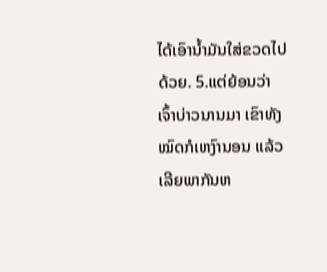ໄດ້ເອົານ້ຳມັນໃສ່ຂວດໄປດ້ວຍ. 5.ແຕ່ຍ້ອນວ່າເຈົ້າບ່າວນານມາ ເຂົາທັງໝົດກໍເຫງົານອນ ແລ້ວເລີຍພາກັນຫ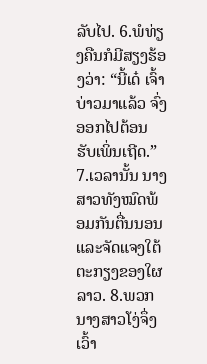ລັບໄປ. 6.ພໍທ່ຽງຄືນກໍມີສຽງຮ້ອງວ່າ: “ນີ້ເດ໋ ເຈົ້າບ່າວມາແລ້ວ ຈົ່ງອອກໄປຕ້ອນຮັບເພິ່ນເຖີດ.” 7.ເວລານັ້ນ ນາງສາວທັງໝົດພ້ອມກັນຕື່ນນອນ ແລະຈັດແຈງໃຕ້ຕະກຽງຂອງໃຜລາວ. 8.ພວກນາງສາວໂງ່ຈຶ່ງເວົ້າ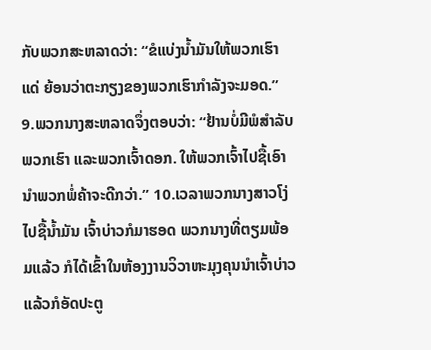ກັບພວກສະຫລາດວ່າ: “ຂໍແບ່ງນ້ຳມັນໃຫ້ພວກເຮົາແດ່ ຍ້ອນວ່າຕະກຽງຂອງພວກເຮົາກຳລັງຈະມອດ.” 9.ພວກນາງສະຫລາດຈຶ່ງຕອບວ່າ: “ຢ້ານບໍ່ມີພໍສຳລັບພວກເຮົາ ແລະພວກເຈົ້າດອກ. ໃຫ້ພວກເຈົ້າໄປຊື້ເອົານຳພວກພໍ່ຄ້າຈະດີກວ່າ.” 10.ເວລາພວກນາງສາວໂງ່ໄປຊື້ນ້ຳມັນ ເຈົ້າບ່າວກໍມາຮອດ ພວກນາງທີ່ຕຽມພ້ອມແລ້ວ ກໍໄດ້ເຂົ້າໃນຫ້ອງງານວິວາຫະມຸງຄຸນນຳເຈົ້າບ່າວ ແລ້ວກໍອັດປະຕູ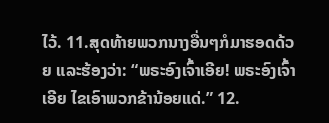ໄວ້. 11.ສຸດທ້າຍພວກນາງອື່ນໆກໍມາຮອດດ້ວຍ ແລະຮ້ອງວ່າ: “ພຣະອົງເຈົ້າເອີຍ! ພຣະອົງເຈົ້າເອີຍ ໄຂເອົາພວກຂ້ານ້ອຍແດ່.” 12.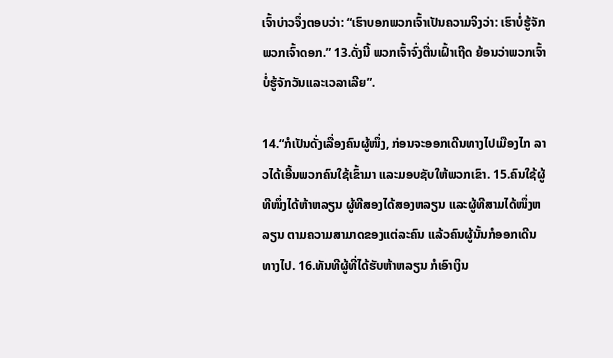ເຈົ້າບ່າວຈຶ່ງຕອບວ່າ: “ເຮົາບອກພວກເຈົ້າເປັນຄວາມຈິງວ່າ: ເຮົາບໍ່ຮູ້ຈັກພວກເຈົ້າດອກ.” 13.ດັ່ງນີ້ ພວກເຈົ້າຈົ່ງຕື່ນເຝົ້າເຖີດ ຍ້ອນວ່າພວກເຈົ້າບໍ່ຮູ້ຈັກວັນແລະເວລາເລີຍ”.

14.“ກໍເປັນດັ່ງເລື່ອງຄົນຜູ້ໜຶ່ງ, ກ່ອນຈະອອກເດີນທາງໄປເມືອງໄກ ລາວໄດ້ເອີ້ນພວກຄົນໃຊ້ເຂົ້າມາ ແລະມອບຊັບໃຫ້ພວກເຂົາ. 15.ຄົນໃຊ້ຜູ້ທີໜຶ່ງໄດ້ຫ້າຫລຽນ ຜູ້ທີສອງໄດ້ສອງຫລຽນ ແລະຜູ້ທີສາມໄດ້ໜຶ່ງຫລຽນ ຕາມຄວາມສາມາດຂອງແຕ່ລະຄົນ ແລ້ວຄົນຜູ້ນັ້ນກໍອອກເດີນທາງໄປ. 16.ທັນທີຜູ້ທີ່ໄດ້ຮັບຫ້າຫລຽນ ກໍເອົາເງິນ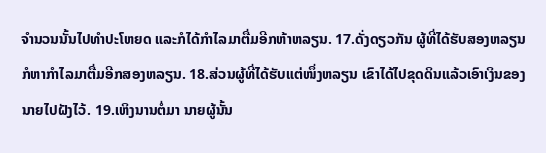ຈຳນວນນັ້ນໄປທຳປະໂຫຍດ ແລະກໍໄດ້ກຳໄລມາຕື່ມອີກຫ້າຫລຽນ. 17.ດັ່ງດຽວກັນ ຜູ້ທີ່ໄດ້ຮັບສອງຫລຽນ ກໍຫາກຳໄລມາຕື່ມອີກສອງຫລຽນ. 18.ສ່ວນຜູ້ທີ່ໄດ້ຮັບແຕ່ໜຶ່ງຫລຽນ ເຂົາໄດ້ໄປຂຸດດິນແລ້ວເອົາເງິນຂອງນາຍໄປຝັງໄວ້. 19.ເຫິງນານຕໍ່ມາ ນາຍຜູ້ນັ້ນ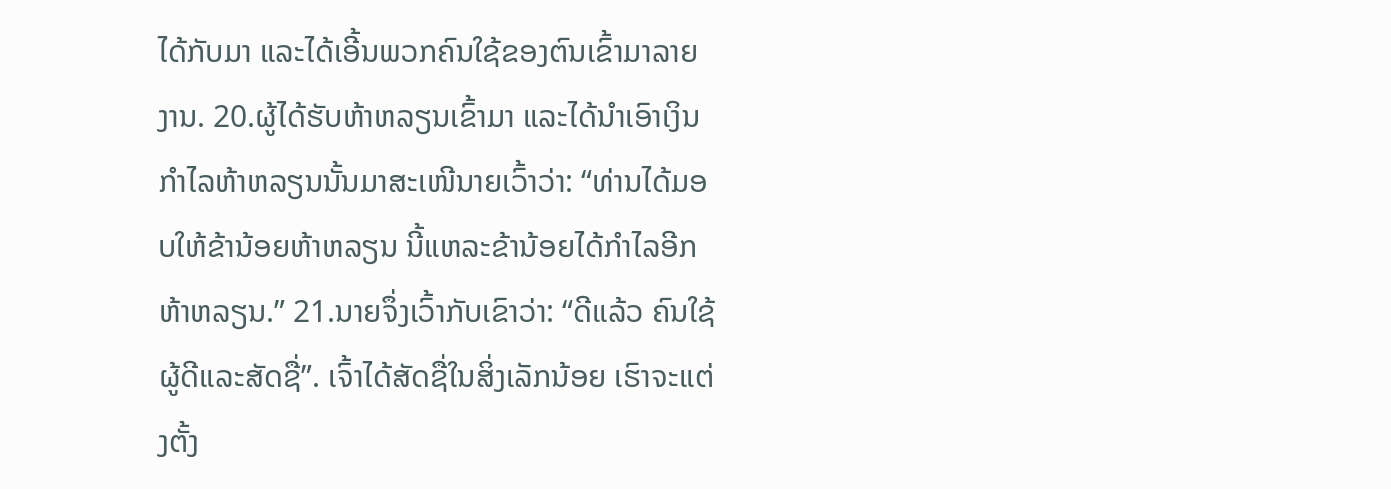ໄດ້ກັບມາ ແລະໄດ້ເອີ້ນພວກຄົນໃຊ້ຂອງຕົນເຂົ້າມາລາຍງານ. 20.ຜູ້ໄດ້ຮັບຫ້າຫລຽນເຂົ້າມາ ແລະໄດ້ນຳເອົາເງິນກຳໄລຫ້າຫລຽນນັ້ນມາສະເໜີນາຍເວົ້າວ່າ: “ທ່ານໄດ້ມອບໃຫ້ຂ້ານ້ອຍຫ້າຫລຽນ ນີ້ແຫລະຂ້ານ້ອຍໄດ້ກຳໄລອີກຫ້າຫລຽນ.” 21.ນາຍຈຶ່ງເວົ້າກັບເຂົາວ່າ: “ດີແລ້ວ ຄົນໃຊ້ຜູ້ດີແລະສັດຊື່”. ເຈົ້າໄດ້ສັດຊື່ໃນສິ່ງເລັກນ້ອຍ ເຮົາຈະແຕ່ງຕັ້ງ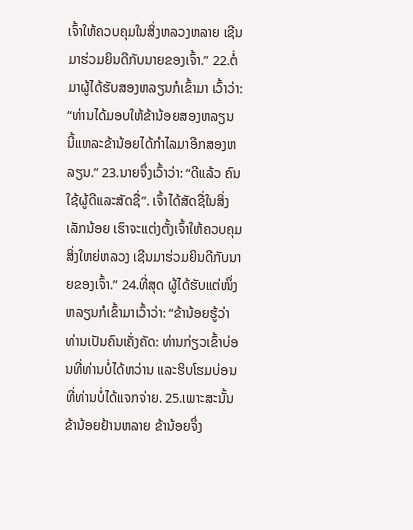ເຈົ້າໃຫ້ຄວບຄຸມໃນສິ່ງຫລວງຫລາຍ ເຊີນມາຮ່ວມຍິນດີກັບນາຍຂອງເຈົ້າ.” 22.ຕໍ່ມາຜູ້ໄດ້ຮັບສອງຫລຽນກໍເຂົ້າມາ ເວົ້າວ່າ: “ທ່ານໄດ້ມອບໃຫ້ຂ້ານ້ອຍສອງຫລຽນ ນີ້ແຫລະຂ້ານ້ອຍໄດ້ກຳໄລມາອີກສອງຫລຽນ.” 23.ນາຍຈຶ່ງເວົ້າວ່າ: “ດີແລ້ວ ຄົນໃຊ້ຜູ້ດີແລະສັດຊື່”. ເຈົ້າໄດ້ສັດຊື່ໃນສິ່ງເລັກນ້ອຍ ເຮົາຈະແຕ່ງຕັ້ງເຈົ້າໃຫ້ຄວບຄຸມສິ່ງໃຫຍ່ຫລວງ ເຊີນມາຮ່ວມຍິນດີກັບນາຍຂອງເຈົ້າ.” 24.ທີ່ສຸດ ຜູ້ໄດ້ຮັບແຕ່ໜຶ່ງ ຫລຽນກໍເຂົ້າມາເວົ້າວ່າ: “ຂ້ານ້ອຍຮູ້ວ່າທ່ານເປັນຄົນເຄັ່ງຄັດ: ທ່ານກ່ຽວເຂົ້າບ່ອນທີ່ທ່ານບໍ່ໄດ້ຫວ່ານ ແລະຮິບໂຮມບ່ອນທີ່ທ່ານບໍ່ໄດ້ແຈກຈ່າຍ. 25.ເພາະສະນັ້ນຂ້ານ້ອຍຢ້ານຫລາຍ ຂ້ານ້ອຍຈຶ່ງ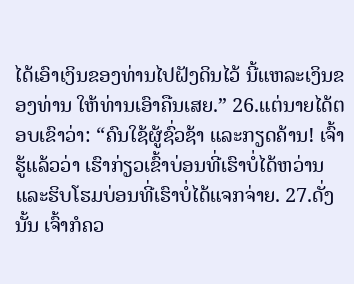ໄດ້ເອົາເງິນຂອງທ່ານໄປຝັງດິນໄວ້ ນີ້ແຫລະເງິນຂອງທ່ານ ໃຫ້ທ່ານເອົາຄືນເສຍ.” 26.ແຕ່ນາຍໄດ້ຕອບເຂົາວ່າ: “ຄົນໃຊ້ຜູ້ຊົ່ວຊ້າ ແລະກຽດຄ້ານ! ເຈົ້າຮູ້ແລ້ວວ່າ ເຮົາກ່ຽວເຂົ້າບ່ອນທີ່ເຮົາບໍ່ໄດ້ຫວ່ານ ແລະຮິບໂຮມບ່ອນທີ່ເຮົາບໍ່ໄດ້ແຈກຈ່າຍ. 27.ດັ່ງນັ້ນ ເຈົ້າກໍຄວ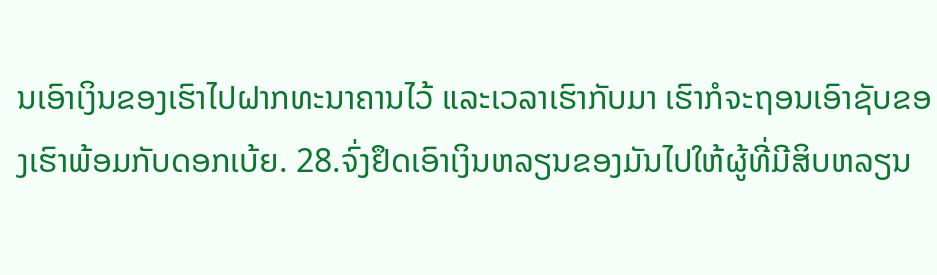ນເອົາເງິນຂອງເຮົາໄປຝາກທະນາຄານໄວ້ ແລະເວລາເຮົາກັບມາ ເຮົາກໍຈະຖອນເອົາຊັບຂອງເຮົາພ້ອມກັບດອກເບ້ຍ. 28.ຈົ່ງຢຶດເອົາເງິນຫລຽນຂອງມັນໄປໃຫ້ຜູ້ທີ່ມີສິບຫລຽນ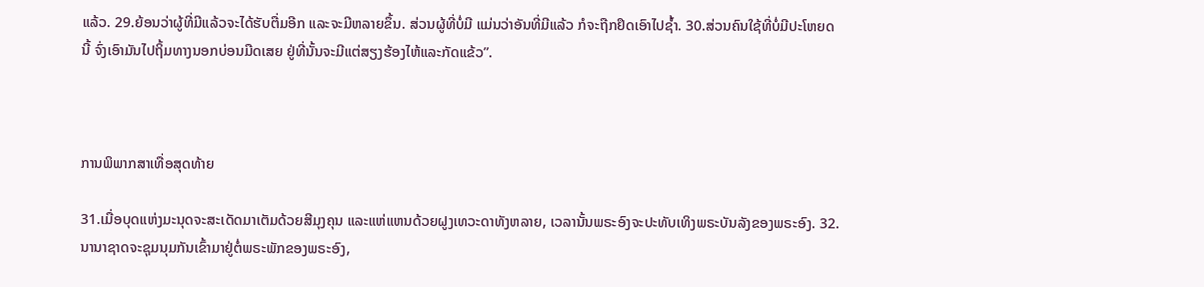ແລ້ວ. 29.ຍ້ອນວ່າຜູ້ທີ່ມີແລ້ວຈະໄດ້ຮັບຕື່ມອີກ ແລະຈະມີຫລາຍຂຶ້ນ. ສ່ວນຜູ້ທີ່ບໍ່ມີ ແມ່ນວ່າອັນທີ່ມີແລ້ວ ກໍຈະຖືກຢຶດເອົາໄປຊ້ຳ. 30.ສ່ວນຄົນໃຊ້ທີ່ບໍ່ມີປະໂຫຍດນີ້ ຈົ່ງເອົາມັນໄປຖິ້ມທາງນອກບ່ອນມືດເສຍ ຢູ່ທີ່ນັ້ນຈະມີແຕ່ສຽງຮ້ອງໄຫ້ແລະກັດແຂ້ວ”.



ການພິພາກສາເທື່ອສຸດທ້າຍ

31.ເມື່ອບຸດແຫ່ງມະນຸດຈະສະເດັດມາເຕັມດ້ວຍສີມຸງຄຸນ ແລະແຫ່ແຫນດ້ວຍຝູງເທວະດາທັງຫລາຍ, ເວລານັ້ນພຣະອົງຈະປະທັບເທິງພຣະບັນລັງຂອງພຣະອົງ. 32.ນານາຊາດຈະຊຸມນຸມກັນເຂົ້າມາຢູ່ຕໍ່ພຣະພັກຂອງພຣະອົງ,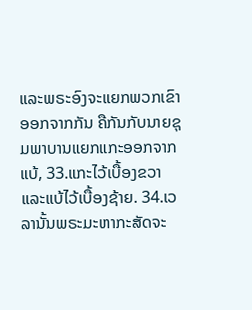ແລະພຣະອົງຈະແຍກພວກເຂົາອອກຈາກກັນ ຄືກັນກັບນາຍຊຸມພາບານແຍກແກະອອກຈາກແບ້, 33.ແກະໄວ້ເບື້ອງຂວາ ແລະແບ້ໄວ້ເບື້ອງຊ້າຍ. 34.ເວລານັ້ນພຣະມະຫາກະສັດຈະ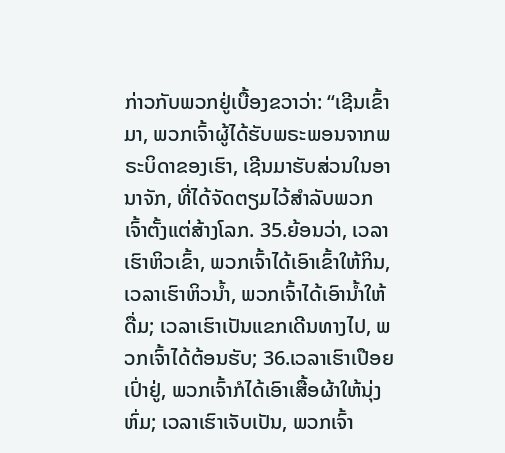ກ່າວກັບພວກຢູ່ເບື້ອງຂວາວ່າ: “ເຊີນເຂົ້າມາ, ພວກເຈົ້າຜູ້ໄດ້ຮັບພຣະພອນຈາກພຣະບິດາຂອງເຮົາ, ເຊີນມາຮັບສ່ວນໃນອານາຈັກ, ທີ່ໄດ້ຈັດຕຽມໄວ້ສຳລັບພວກເຈົ້າຕັ້ງແຕ່ສ້າງໂລກ. 35.ຍ້ອນວ່າ, ເວລາເຮົາຫິວເຂົ້າ, ພວກເຈົ້າໄດ້ເອົາເຂົ້າໃຫ້ກິນ, ເວລາເຮົາຫິວນ້ຳ, ພວກເຈົ້າໄດ້ເອົານ້ຳໃຫ້ດື່ມ; ເວລາເຮົາເປັນແຂກເດີນທາງໄປ, ພວກເຈົ້າໄດ້ຕ້ອນຮັບ; 36.ເວລາເຮົາເປືອຍເປົ່າຢູ່, ພວກເຈົ້າກໍໄດ້ເອົາເສື້ອຜ້າໃຫ້ນຸ່ງຫົ່ມ; ເວລາເຮົາເຈັບເປັນ, ພວກເຈົ້າ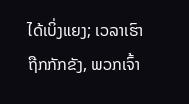ໄດ້ເບິ່ງແຍງ; ເວລາເຮົາຖືກກັກຂັງ, ພວກເຈົ້າ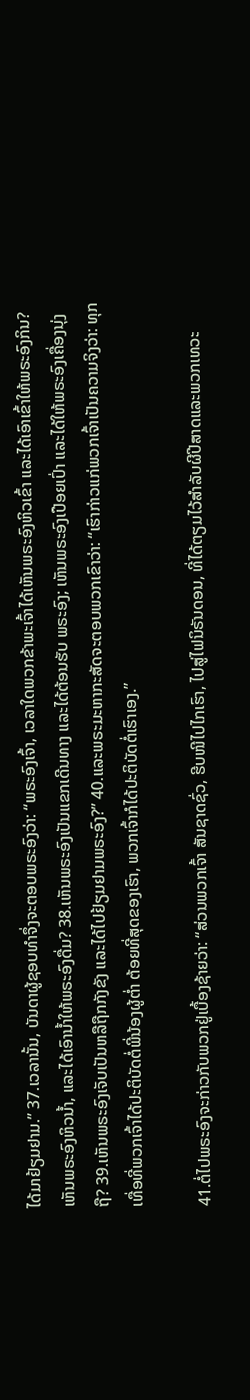ໄດ້ມາຢ້ຽມຢາມ.” 37.ເວລານັ້ນ, ບັນດາຜູ້ຊອບທຳຈຶ່ງຈະຕອບພຣະອົງວ່າ: “ພຣະອົງເຈົ້າ, ເວລາໃດພວກຂ້າພະເຈົ້າໄດ້ເຫັນພຣະອົງຫິວເຂົ້າ ແລະໄດ້ເອົາເຂົ້າໃຫ້ພຣະອົງກິນ? ເຫັນພຣະອົງຫິວນ້ຳ, ແລະໄດ້ເອົານ້ຳໃຫ້ພຣະອົງດື່ມ? 38.ເຫັນພຣະອົງເປັນແຂກເດີນທາງ ແລະໄດ້ຕ້ອນຮັບ ພຣະອົງ; ເຫັນພຣະອົງເປືອຍເປົ່າ ແລະໄດ້ໃຫ້ພຣະອົງເຄື່ອງນຸ່ງຖື? 39.ເຫັນພຣະອົງເຈັບເປັນຫລືຖືກກັງຂັງ ແລະໄດ້ໄປຢ້ຽມຢາມພຣະອົງ?” 40.ແລະພຣະມະຫາກະສັດຈະຕອບພວກເຂົາວ່າ: “ເຮົາກ່າວແກ່ພວກເຈົ້າເປັນຄວາມຈິງວ່າ: ທຸກເທື່ອທີ່ພວກເຈົ້າໄດ້ປະຕິບັດຕໍ່ພີ່ນ້ອງຜູ້ຕ່ຳ ຕ້ອຍທີ່ສຸດຂອງເຮົາ, ພວກເຈົ້າກໍໄດ້ປະຕິບັດຕໍ່ເຮົາເອງ.”

41.ຕໍ່ໄປພຣະອົງຈະກ່າວກັບພວກຢູ່ເບື້ອງຊ້າຍວ່າ: “ສ່ວນພວກເຈົ້າ ສັນຊາດຊົ່ວ, ຮີບໜີໄປໄກເຮົາ, ໄປສູ່ໄຟນິຣັນດອນ, ທີ່ໄດ້ຕຽມໄວ້ສຳລັບຜີປີສາດແລະພວກເທວະ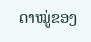ດາໝູ່ຂອງ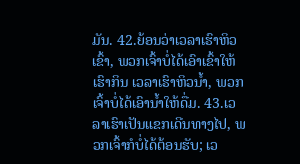ມັນ. 42.ຍ້ອນວ່າເວລາເຮົາຫິວເຂົ້າ, ພວກເຈົ້າບໍ່ໄດ້ເອົາເຂົ້າໃຫ້ເຮົາກິນ ເວລາເຮົາຫິວນ້ຳ, ພວກເຈົ້າບໍ່ໄດ້ເອົານ້ຳໃຫ້ດື່ມ. 43.ເວລາເຮົາເປັນແຂກເດີນທາງໄປ, ພວກເຈົ້າກໍບໍ່ໄດ້ຕ້ອນຮັບ; ເວ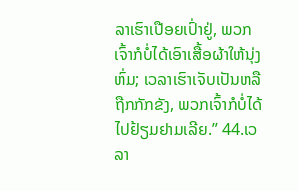ລາເຮົາເປືອຍເປົ່າຢູ່, ພວກເຈົ້າກໍບໍ່ໄດ້ເອົາເສື້ອຜ້າໃຫ້ນຸ່ງຫົ່ມ; ເວລາເຮົາເຈັບເປັນຫລືຖືກກັກຂັງ, ພວກເຈົ້າກໍບໍ່ໄດ້ໄປຢ້ຽມຢາມເລີຍ.” 44.ເວລາ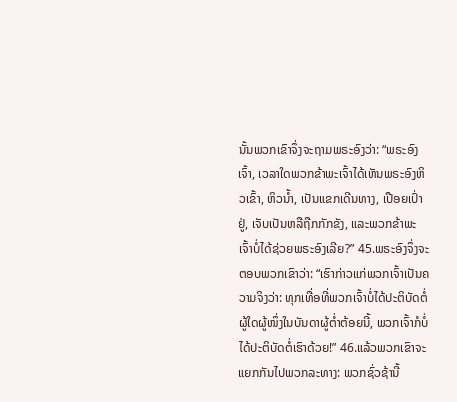ນັ້ນພວກເຂົາຈຶ່ງຈະຖາມພຣະອົງວ່າ: “ພຣະອົງເຈົ້າ, ເວລາໃດພວກຂ້າພະເຈົ້າໄດ້ເຫັນພຣະອົງຫິວເຂົ້າ, ຫິວນ້ຳ, ເປັນແຂກເດີນທາງ, ເປືອຍເປົ່າຢູ່, ເຈັບເປັນຫລືຖືກກັກຂັງ, ແລະພວກຂ້າພະເຈົ້າບໍ່ໄດ້ຊ່ວຍພຣະອົງເລີຍ?” 45.ພຣະອົງຈຶ່ງຈະຕອບພວກເຂົາວ່າ: “ເຮົາກ່າວແກ່ພວກເຈົ້າເປັນຄວາມຈິງວ່າ: ທຸກເທື່ອທີ່ພວກເຈົ້າບໍ່ໄດ້ປະຕິບັດຕໍ່ຜູ້ໃດຜູ້ໜຶ່ງໃນບັນດາຜູ້ຕ່ຳຕ້ອຍນີ້, ພວກເຈົ້າກໍບໍ່ໄດ້ປະຕິບັດຕໍ່ເຮົາດ້ວຍ!” 46.ແລ້ວພວກເຂົາຈະແຍກກັນໄປພວກລະທາງ: ພວກຊົ່ວຊ້ານີ້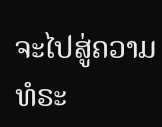ຈະໄປສູ່ຄວາມທໍຣະ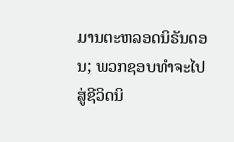ມານຕະຫລອດນິຣັນດອນ; ພວກຊອບທຳຈະໄປສູ່ຊີວິດນິ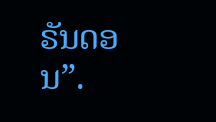ຣັນດອນ”.